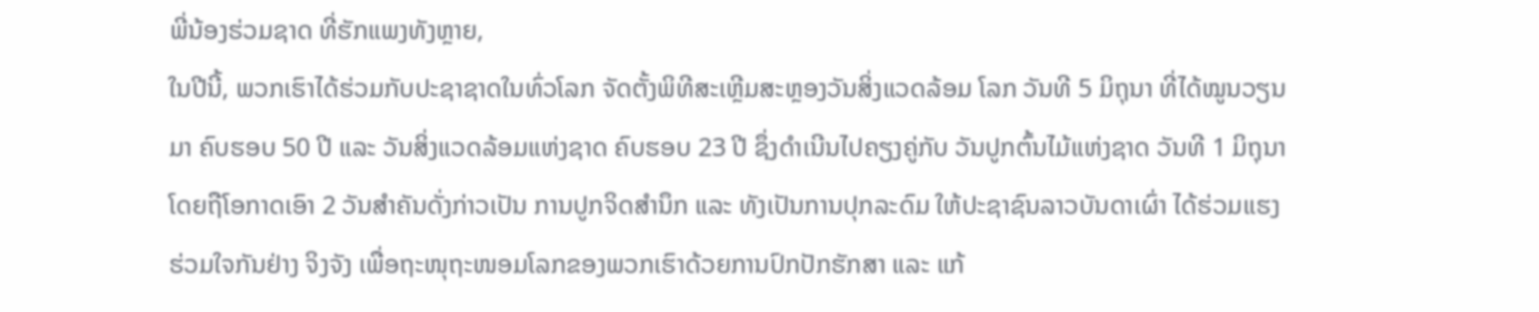ພີ່ນ້ອງຮ່ວມຊາດ ທີ່ຮັກແພງທັງຫຼາຍ,
ໃນປີນີ້, ພວກເຮົາໄດ້ຮ່ວມກັບປະຊາຊາດໃນທົ່ວໂລກ ຈັດຕັ້ງພິທີສະເຫຼີມສະຫຼອງວັນສິ່ງແວດລ້ອມ ໂລກ ວັນທີ 5 ມິຖຸນາ ທີ່ໄດ້ໝູນວຽນມາ ຄົບຮອບ 50 ປີ ແລະ ວັນສິ່ງແວດລ້ອມແຫ່ງຊາດ ຄົບຮອບ 23 ປີ ຊຶ່ງດຳເນີນໄປຄຽງຄູ່ກັບ ວັນປູກຕົ້ນໄມ້ແຫ່ງຊາດ ວັນທີ 1 ມິຖຸນາ ໂດຍຖືໂອກາດເອົາ 2 ວັນສຳຄັນດັ່ງກ່າວເປັນ ການປູກຈິດສໍານຶກ ແລະ ທັງເປັນການປຸກລະດົມ ໃຫ້ປະຊາຊົນລາວບັນດາເຜົ່າ ໄດ້ຮ່ວມແຮງຮ່ວມໃຈກັນຢ່າງ ຈິງຈັງ ເພື່ອຖະໜຸຖະໜອມໂລກຂອງພວກເຮົາດ້ວຍການປົກປັກຮັກສາ ແລະ ແກ້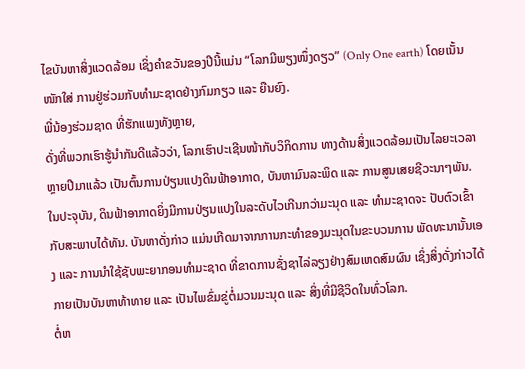ໄຂບັນຫາສິ່ງແວດລ້ອມ ເຊິ່ງຄຳຂວັນຂອງປີນີ້ແມ່ນ “ໂລກມີພຽງໜຶ່ງດຽວ” (Only One earth) ໂດຍເນັ້ນໜັກໃສ່ ການຢູ່ຮ່ວມກັບທຳມະຊາດຢ່າງກົມກຽວ ແລະ ຍືນຍົງ.
ພີ່ນ້ອງຮ່ວມຊາດ ທີ່ຮັກແພງທັງຫຼາຍ,
ດັ່ງທີ່ພວກເຮົາຮູ້ນຳກັນດີແລ້ວວ່າ, ໂລກເຮົາປະເຊີນໜ້າກັບວິກິດການ ທາງດ້ານສິ່ງແວດລ້ອມເປັນໄລຍະເວລາຫຼາຍປີມາແລ້ວ ເປັນຕົ້ນການປ່ຽນແປງດິນຟ້າອາກາດ, ບັນຫາມົນລະພິດ ແລະ ການສູນເສຍຊີວະນາໆພັນ. ໃນປະຈຸບັນ, ດິນຟ້າອາກາດຍິ່ງມີການປ່ຽນແປງໃນລະດັບໄວເກີນກວ່າມະນຸດ ແລະ ທຳມະຊາດຈະ ປັບຕົວເຂົ້າກັບສະພາບໄດ້ທັນ. ບັນຫາດັ່ງກ່າວ ແມ່ນເກີດມາຈາກການກະທໍາຂອງມະນຸດໃນຂະບວນການ ພັດທະນານັ້ນເອງ ແລະ ການນຳໃຊ້ຊັບພະຍາກອນທຳມະຊາດ ທີ່ຂາດການຊັ່ງຊາໄລ່ລຽງຢ່າງສົມເຫດສົມຜົນ ເຊິ່ງສິ່ງດັ່ງກ່າວໄດ້ກາຍເປັນບັນຫາທ້າທາຍ ແລະ ເປັນໄພຂົ່ມຂູ່ຕໍ່ມວນມະນຸດ ແລະ ສິ່ງທີ່ມີຊີວິດໃນທົ່ວໂລກ.
ຕໍ່ຫ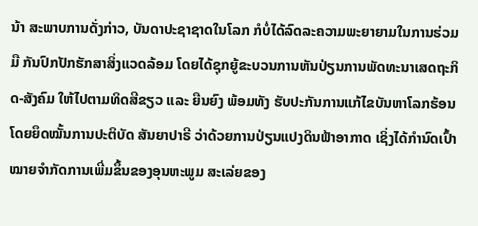ນ້າ ສະພາບການດັ່ງກ່າວ, ບັນດາປະຊາຊາດໃນໂລກ ກໍບໍ່ໄດ້ລົດລະຄວາມພະຍາຍາມໃນການຮ່ວມມື ກັນປົກປັກຮັກສາສິ່ງແວດລ້ອມ ໂດຍໄດ້ຊຸກຍູ້ຂະບວນການຫັນປ່ຽນການພັດທະນາເສດຖະກິດ-ສັງຄົມ ໃຫ້ໄປຕາມທິດສີຂຽວ ແລະ ຍືນຍົງ ພ້ອມທັງ ຮັບປະກັນການແກ້ໄຂບັນຫາໂລກຮ້ອນ ໂດຍຍຶດໝັ້ນການປະຕິບັດ ສັນຍາປາຣີ ວ່າດ້ວຍການປ່ຽນແປງດິນຟ້າອາກາດ ເຊິ່ງໄດ້ກຳນົດເປົ້າໝາຍຈຳກັດການເພີ່ມຂຶ້ນຂອງອຸນຫະພູມ ສະເລ່ຍຂອງ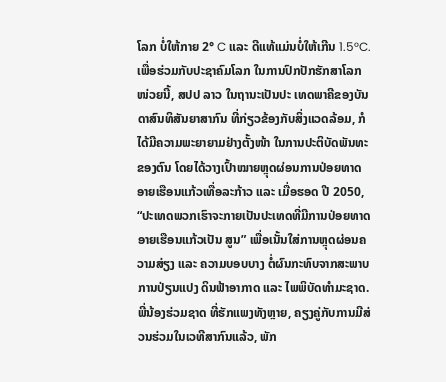ໂລກ ບໍ່ໃຫ້ກາຍ 2° C ແລະ ດີແທ້ແມ່ນບໍ່ໃຫ້ເກີນ 1.5°C.
ເພື່ອຮ່ວມກັບປະຊາຄົມໂລກ ໃນການປົກປັກຮັກສາໂລກໜ່ວຍນີ້, ສປປ ລາວ ໃນຖານະເປັນປະ ເທດພາຄີຂອງບັນດາສົນທິສັນຍາສາກົນ ທີ່ກ່ຽວຂ້ອງກັບສິ່ງແວດລ້ອມ, ກໍໄດ້ມີຄວາມພະຍາຍາມຢ່າງຕັ້ງໜ້າ ໃນການປະຕິບັດພັນທະຂອງຕົນ ໂດຍໄດ້ວາງເປົ້າໝາຍຫຼຸດຜ່ອນການປ່ອຍທາດອາຍເຮືອນແກ້ວເທື່ອລະກ້າວ ແລະ ເມື່ອຮອດ ປີ 2050, “ປະເທດພວກເຮົາຈະກາຍເປັນປະເທດທີ່ມີການປ່ອຍທາດອາຍເຮືອນແກ້ວເປັນ ສູນ” ເພື່ອເນັ້ນໃສ່ການຫຼຸດຜ່ອນຄວາມສ່ຽງ ແລະ ຄວາມບອບບາງ ຕໍ່ຜົນກະທົບຈາກສະພາບການປ່ຽນແປງ ດິນຟ້າອາກາດ ແລະ ໄພພິບັດທຳມະຊາດ. ພີ່ນ້ອງຮ່ວມຊາດ ທີ່ຮັກແພງທັງຫຼາຍ, ຄຽງຄູ່ກັບການມີສ່ວນຮ່ວມໃນເວທີສາກົນແລ້ວ, ພັກ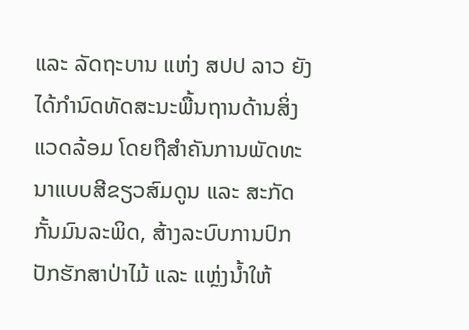ແລະ ລັດຖະບານ ແຫ່ງ ສປປ ລາວ ຍັງໄດ້ກຳນົດທັດສະນະພື້ນຖານດ້ານສິ່ງແວດລ້ອມ ໂດຍຖືສຳຄັນການພັດທະນາແບບສີຂຽວສົມດູນ ແລະ ສະກັດກັ້ນມົນລະພິດ, ສ້າງລະບົບການປົກປັກຮັກສາປ່າໄມ້ ແລະ ແຫຼ່ງນໍ້າໃຫ້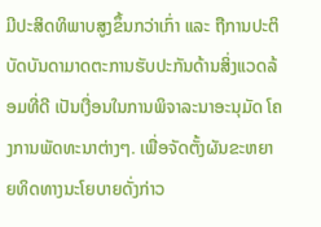ມີປະສິດທິພາບສູງຂຶ້ນກວ່າເກົ່າ ແລະ ຖືການປະຕິບັດບັນດາມາດຕະການຮັບປະກັນດ້ານສິ່ງແວດລ້ອມທີ່ດີ ເປັນເງື່ອນໃນການພິຈາລະນາອະນຸມັດ ໂຄງການພັດທະນາຕ່າງໆ. ເພື່ອຈັດຕັ້ງຜັນຂະຫຍາຍທິດທາງນະໂຍບາຍດັ່ງກ່າວ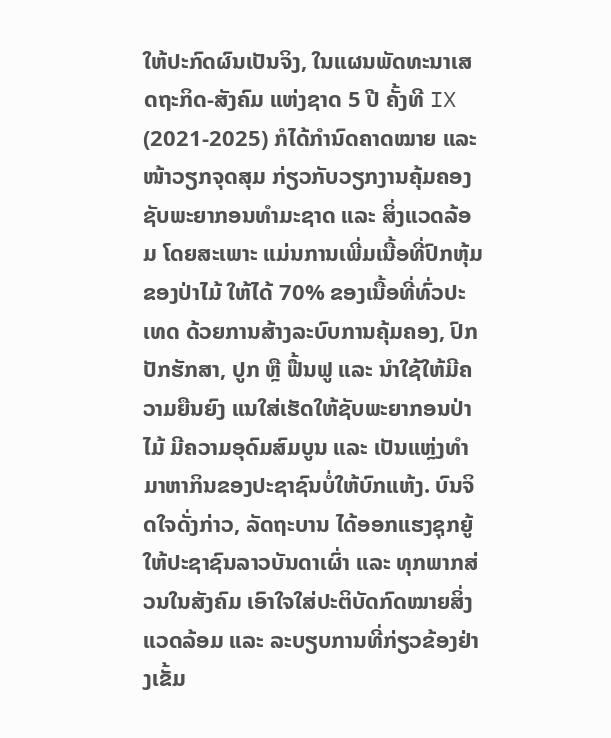ໃຫ້ປະກົດຜົນເປັນຈິງ, ໃນແຜນພັດທະນາເສດຖະກິດ-ສັງຄົມ ແຫ່ງຊາດ 5 ປີ ຄັ້ງທີ IX (2021-2025) ກໍໄດ້ກໍານົດຄາດໝາຍ ແລະ ໜ້າວຽກຈຸດສຸມ ກ່ຽວກັບວຽກງານຄຸ້ມຄອງຊັບພະຍາກອນທໍາມະຊາດ ແລະ ສິ່ງແວດລ້ອມ ໂດຍສະເພາະ ແມ່ນການເພີ່ມເນື້ອທີ່ປົກຫຸ້ມຂອງປ່າໄມ້ ໃຫ້ໄດ້ 70% ຂອງເນື້ອທີ່ທົ່ວປະເທດ ດ້ວຍການສ້າງລະບົບການຄຸ້ມຄອງ, ປົກປັກຮັກສາ, ປູກ ຫຼື ຟື້ນຟູ ແລະ ນຳໃຊ້ໃຫ້ມີຄວາມຍືນຍົງ ແນໃສ່ເຮັດໃຫ້ຊັບພະຍາກອນປ່າໄມ້ ມີຄວາມອຸດົມສົມບູນ ແລະ ເປັນແຫຼ່ງທຳມາຫາກິນຂອງປະຊາຊົນບໍ່ໃຫ້ບົກແຫ້ງ. ບົນຈິດໃຈດັ່ງກ່າວ, ລັດຖະບານ ໄດ້ອອກແຮງຊຸກຍູ້ ໃຫ້ປະຊາຊົນລາວບັນດາເຜົ່າ ແລະ ທຸກພາກສ່ວນໃນສັງຄົມ ເອົາໃຈໃສ່ປະຕິບັດກົດໝາຍສິ່ງແວດລ້ອມ ແລະ ລະບຽບການທີ່ກ່ຽວຂ້ອງຢ່າງເຂັ້ມ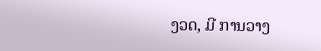ງວດ, ມີ ການວາງ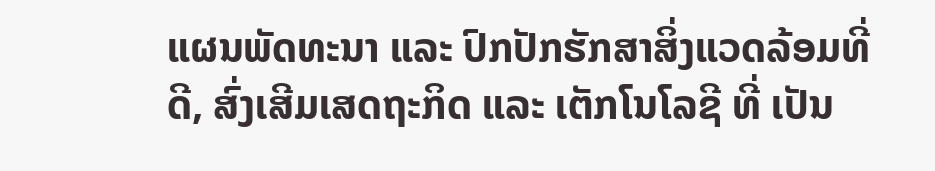ແຜນພັດທະນາ ແລະ ປົກປັກຮັກສາສິ່ງແວດລ້ອມທີ່ດີ, ສົ່ງເສີມເສດຖະກິດ ແລະ ເຕັກໂນໂລຊີ ທີ່ ເປັນ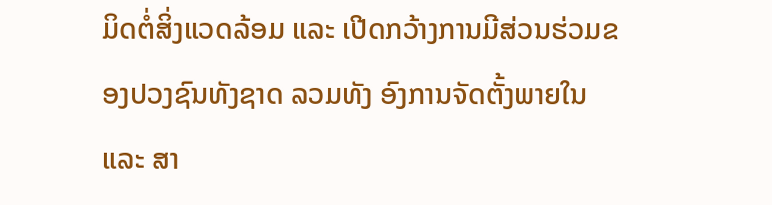ມິດຕໍ່ສິ່ງແວດລ້ອມ ແລະ ເປີດກວ້າງການມີສ່ວນຮ່ວມຂອງປວງຊົນທັງຊາດ ລວມທັງ ອົງການຈັດຕັ້ງພາຍໃນ ແລະ ສາ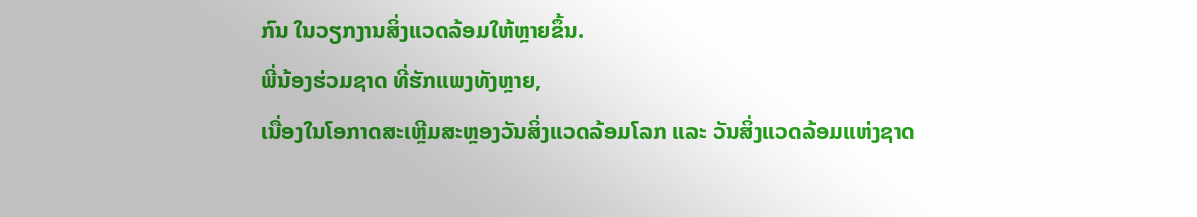ກົນ ໃນວຽກງານສິ່ງແວດລ້ອມໃຫ້ຫຼາຍຂຶ້ນ.
ພີ່ນ້ອງຮ່ວມຊາດ ທີ່ຮັກແພງທັງຫຼາຍ,
ເນື່ອງໃນໂອກາດສະເຫຼີມສະຫຼອງວັນສິ່ງແວດລ້ອມໂລກ ແລະ ວັນສິ່ງແວດລ້ອມແຫ່ງຊາດ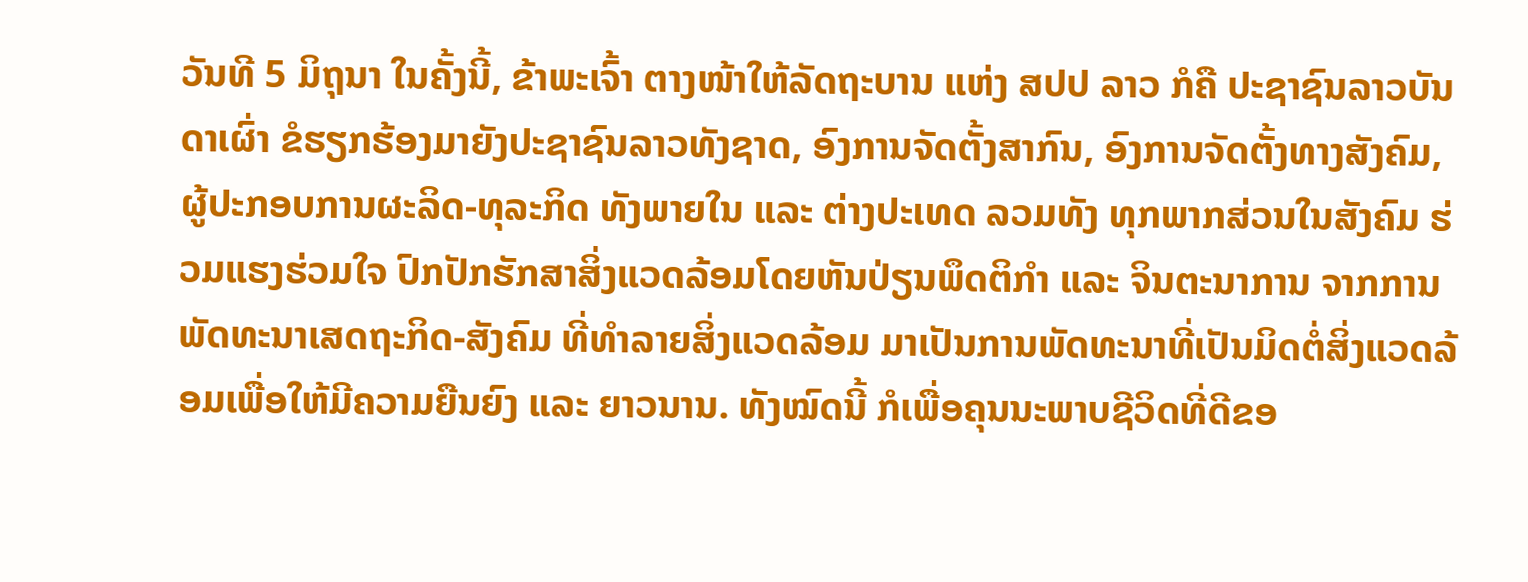ວັນທີ 5 ມິຖຸນາ ໃນຄັ້ງນີ້, ຂ້າພະເຈົ້າ ຕາງໜ້າໃຫ້ລັດຖະບານ ແຫ່ງ ສປປ ລາວ ກໍຄື ປະຊາຊົນລາວບັນດາເຜົ່າ ຂໍຮຽກຮ້ອງມາຍັງປະຊາຊົນລາວທັງຊາດ, ອົງການຈັດຕັ້ງສາກົນ, ອົງການຈັດຕັ້ງທາງສັງຄົມ, ຜູ້ປະກອບການຜະລິດ-ທຸລະກິດ ທັງພາຍໃນ ແລະ ຕ່າງປະເທດ ລວມທັງ ທຸກພາກສ່ວນໃນສັງຄົມ ຮ່ວມແຮງຮ່ວມໃຈ ປົກປັກຮັກສາສິ່ງແວດລ້ອມໂດຍຫັນປ່ຽນພຶດຕິກຳ ແລະ ຈິນຕະນາການ ຈາກການພັດທະນາເສດຖະກິດ-ສັງຄົມ ທີ່ທຳລາຍສິ່ງແວດລ້ອມ ມາເປັນການພັດທະນາທີ່ເປັນມິດຕໍ່ສິ່ງແວດລ້ອມເພື່ອໃຫ້ມີຄວາມຍືນຍົງ ແລະ ຍາວນານ. ທັງໝົດນີ້ ກໍເພື່ອຄຸນນະພາບຊີວິດທີ່ດີຂອ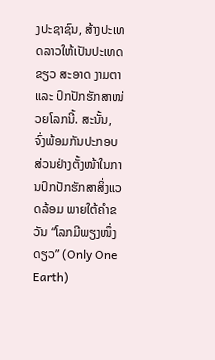ງປະຊາຊົນ, ສ້າງປະເທດລາວໃຫ້ເປັນປະເທດ ຂຽວ ສະອາດ ງາມຕາ ແລະ ປົກປັກຮັກສາໜ່ວຍໂລກນີ້. ສະນັ້ນ, ຈົ່ງພ້ອມກັນປະກອບສ່ວນຢ່າງຕັ້ງໜ້າໃນການປົກປັກຮັກສາສິ່ງແວດລ້ອມ ພາຍໃຕ້ຄຳຂວັນ “ໂລກມີພຽງໜຶ່ງດຽວ” (Only One Earth)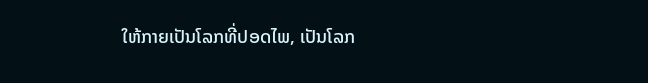ໃຫ້ກາຍເປັນໂລກທີ່ປອດໄພ, ເປັນໂລກ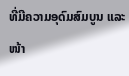ທີ່ມີຄວາມອຸດົມສົມບູນ ແລະ ໜ້າ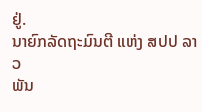ຢູ່.
ນາຍົກລັດຖະມົນຕີ ແຫ່ງ ສປປ ລາວ
ພັນ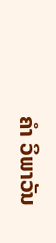ຄຳ ວິພາວັນ